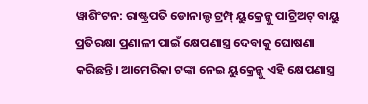ୱାଶିଂଟନ: ରାଷ୍ଟ୍ରପତି ଡୋନାଲ୍ଡ ଟ୍ରମ୍ପ୍ ୟୁକ୍ରେନ୍କୁ ପାଟ୍ରିଅଟ୍ ବାୟୁ ପ୍ରତିରକ୍ଷା ପ୍ରଣାଳୀ ପାଇଁ କ୍ଷେପଣାସ୍ତ୍ର ଦେବାକୁ ଘୋଷଣା କରିଛନ୍ତି। ଆମେରିକା ଟଙ୍କା ନେଇ ୟୁକ୍ରେନ୍କୁ ଏହି କ୍ଷେପଣାସ୍ତ୍ର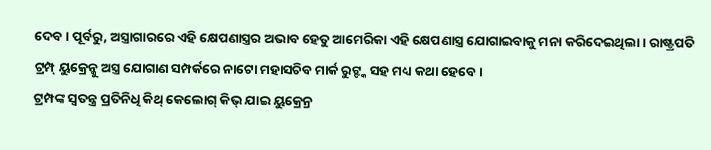ଦେବ। ପୂର୍ବରୁ, ଅସ୍ତ୍ରାଗାରରେ ଏହି କ୍ଷେପଣାସ୍ତ୍ରର ଅଭାବ ହେତୁ ଆମେରିକା ଏହି କ୍ଷେପଣାସ୍ତ୍ର ଯୋଗାଇବାକୁ ମନା କରିଦେଇଥିଲା। ରାଷ୍ଟ୍ରପତି ଟ୍ରମ୍ପ୍ ୟୁକ୍ରେନ୍କୁ ଅସ୍ତ୍ର ଯୋଗାଣ ସମ୍ପର୍କରେ ନାଟୋ ମହାସଚିବ ମାର୍କ ରୁଟ୍ଙ୍କ ସହ ମଧ୍ୟ କଥା ହେବେ।
ଟ୍ରମ୍ପଙ୍କ ସ୍ୱତନ୍ତ୍ର ପ୍ରତିନିଧି କିଥ୍ କେଲୋଗ୍ କିଭ୍ ଯାଇ ୟୁକ୍ରେନ୍ର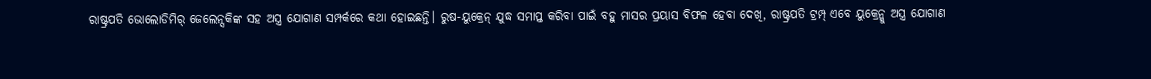ରାଷ୍ଟ୍ରପତି ଭୋଲୋଡିମିର୍ ଜେଲେନ୍ସକିଙ୍କ ସହ ଅସ୍ତ୍ର ଯୋଗାଣ ସମ୍ପର୍କରେ କଥା ହୋଇଛନ୍ତି। ରୁଷ-ୟୁକ୍ରେନ୍ ଯୁଦ୍ଧ ସମାପ୍ତ କରିବା ପାଇଁ ବହୁ ମାସର ପ୍ରୟାସ ବିଫଳ ହେବା ଦେଖି, ରାଷ୍ଟ୍ରପତି ଟ୍ରମ୍ପ୍ ଏବେ ୟୁକ୍ରେନ୍କୁ ଅସ୍ତ୍ର ଯୋଗାଣ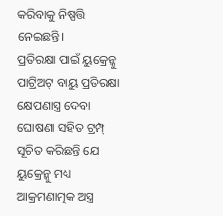କରିବାକୁ ନିଷ୍ପତ୍ତି ନେଇଛନ୍ତି।
ପ୍ରତିରକ୍ଷା ପାଇଁ ୟୁକ୍ରେନ୍କୁ ପାଟ୍ରିଅଟ୍ ବାୟୁ ପ୍ରତିରକ୍ଷା କ୍ଷେପଣାସ୍ତ୍ର ଦେବା ଘୋଷଣା ସହିତ ଟ୍ରମ୍ପ୍ ସୂଚିତ କରିଛନ୍ତି ଯେ ୟୁକ୍ରେନ୍କୁ ମଧ୍ୟ ଆକ୍ରମଣାତ୍ମକ ଅସ୍ତ୍ର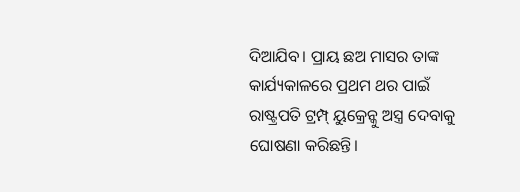ଦିଆଯିବ। ପ୍ରାୟ ଛଅ ମାସର ତାଙ୍କ କାର୍ଯ୍ୟକାଳରେ ପ୍ରଥମ ଥର ପାଇଁ ରାଷ୍ଟ୍ରପତି ଟ୍ରମ୍ପ୍ ୟୁକ୍ରେନ୍କୁ ଅସ୍ତ୍ର ଦେବାକୁ ଘୋଷଣା କରିଛନ୍ତି।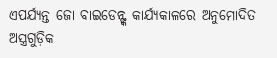ଏପର୍ଯ୍ୟନ୍ତ ଜୋ ବାଇଡେନ୍ଙ୍କ କାର୍ଯ୍ୟକାଳରେ ଅନୁମୋଦିତ ଅସ୍ତ୍ରଗୁଡ଼ିକ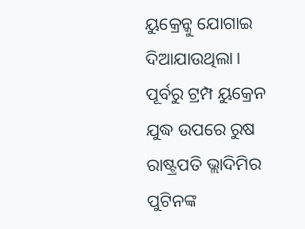ୟୁକ୍ରେନ୍କୁ ଯୋଗାଇ ଦିଆଯାଉଥିଲା।
ପୂର୍ବରୁ ଟ୍ରମ୍ପ ୟୁକ୍ରେନ ଯୁଦ୍ଧ ଉପରେ ରୁଷ ରାଷ୍ଟ୍ରପତି ଭ୍ଲାଦିମିର ପୁଟିନଙ୍କ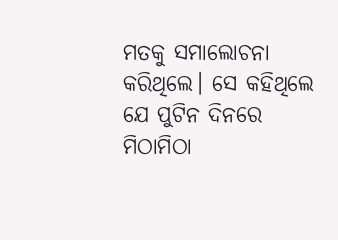ମତକୁ ସମାଲୋଚନା କରିଥିଲେ। ସେ କହିଥିଲେ ଯେ ପୁଟିନ ଦିନରେ ମିଠାମିଠା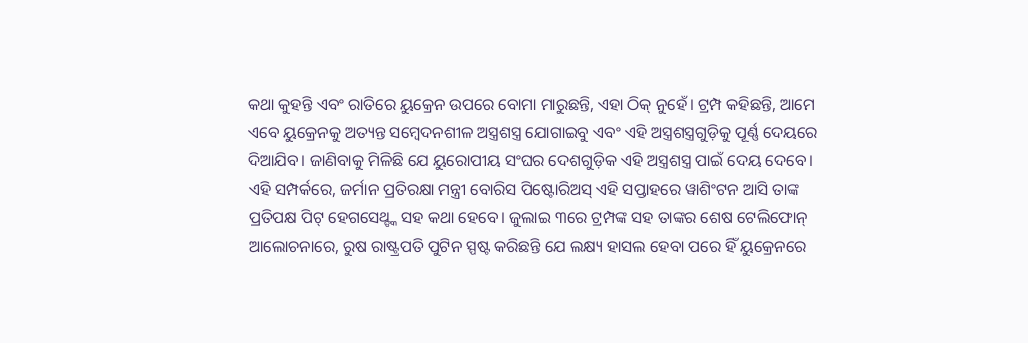କଥା କୁହନ୍ତି ଏବଂ ରାତିରେ ୟୁକ୍ରେନ ଉପରେ ବୋମା ମାରୁଛନ୍ତି, ଏହା ଠିକ୍ ନୁହେଁ। ଟ୍ରମ୍ପ କହିଛନ୍ତି, ଆମେ ଏବେ ୟୁକ୍ରେନକୁ ଅତ୍ୟନ୍ତ ସମ୍ବେଦନଶୀଳ ଅସ୍ତ୍ରଶସ୍ତ୍ର ଯୋଗାଇବୁ ଏବଂ ଏହି ଅସ୍ତ୍ରଶସ୍ତ୍ରଗୁଡ଼ିକୁ ପୂର୍ଣ୍ଣ ଦେୟରେ ଦିଆଯିବ। ଜାଣିବାକୁ ମିଳିଛି ଯେ ୟୁରୋପୀୟ ସଂଘର ଦେଶଗୁଡ଼ିକ ଏହି ଅସ୍ତ୍ରଶସ୍ତ୍ର ପାଇଁ ଦେୟ ଦେବେ। ଏହି ସମ୍ପର୍କରେ, ଜର୍ମାନ ପ୍ରତିରକ୍ଷା ମନ୍ତ୍ରୀ ବୋରିସ ପିଷ୍ଟୋରିଅସ୍ ଏହି ସପ୍ତାହରେ ୱାଶିଂଟନ ଆସି ତାଙ୍କ ପ୍ରତିପକ୍ଷ ପିଟ୍ ହେଗସେଥ୍ଙ୍କ ସହ କଥା ହେବେ। ଜୁଲାଇ ୩ରେ ଟ୍ରମ୍ପଙ୍କ ସହ ତାଙ୍କର ଶେଷ ଟେଲିଫୋନ୍ ଆଲୋଚନାରେ, ରୁଷ ରାଷ୍ଟ୍ରପତି ପୁଟିନ ସ୍ପଷ୍ଟ କରିଛନ୍ତି ଯେ ଲକ୍ଷ୍ୟ ହାସଲ ହେବା ପରେ ହିଁ ୟୁକ୍ରେନରେ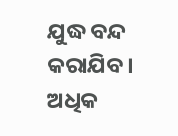ଯୁଦ୍ଧ ବନ୍ଦ କରାଯିବ।
ଅଧିକ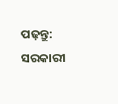ପଢ଼ନ୍ତୁ: ସରକାରୀ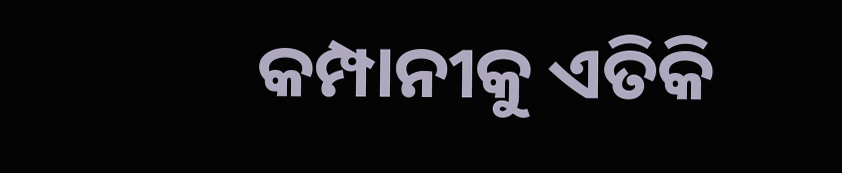କମ୍ପାନୀକୁ ଏତିକି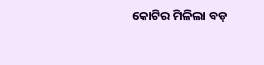କୋଟିର ମିଳିଲା ବଡ଼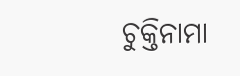ଚୁକ୍ତିନାମା